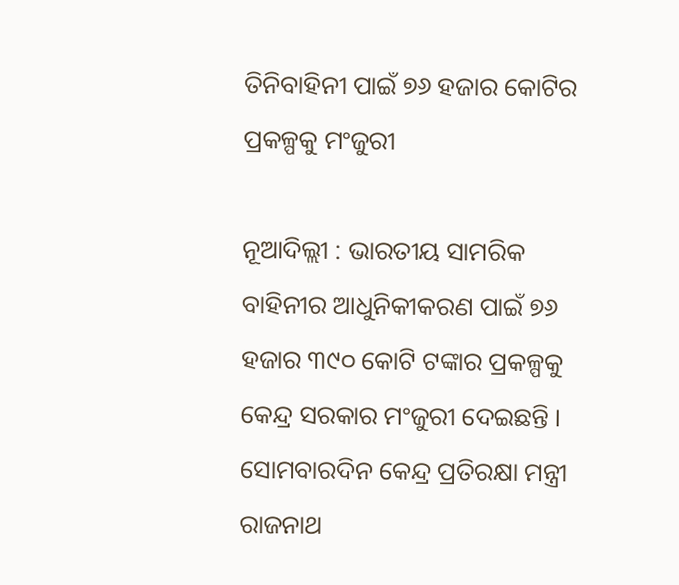ତିନିବାହିନୀ ପାଇଁ ୭୬ ହଜାର କୋଟିର ପ୍ରକଳ୍ପକୁ ମଂଜୁରୀ

ନୂଆଦିଲ୍ଲୀ : ଭାରତୀୟ ସାମରିକ ବାହିନୀର ଆଧୁନିକୀକରଣ ପାଇଁ ୭୬ ହଜାର ୩୯୦ କୋଟି ଟଙ୍କାର ପ୍ରକଳ୍ପକୁ କେନ୍ଦ୍ର ସରକାର ମଂଜୁରୀ ଦେଇଛନ୍ତି । ସୋମବାରଦିନ କେନ୍ଦ୍ର ପ୍ରତିରକ୍ଷା ମନ୍ତ୍ରୀ ରାଜନାଥ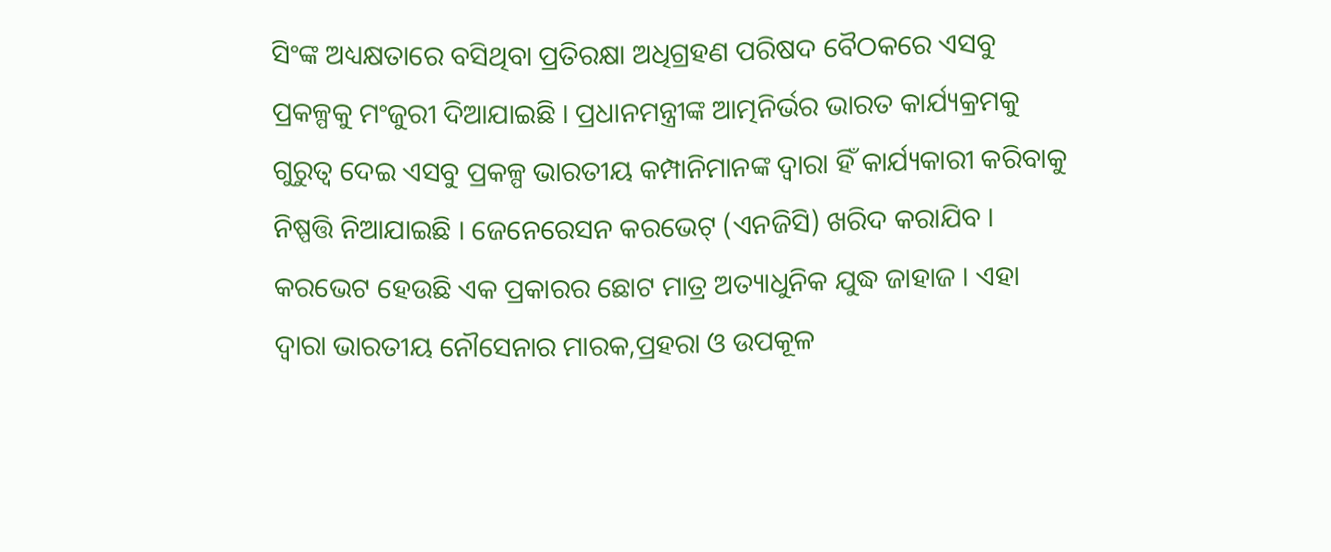ସିଂଙ୍କ ଅଧ୍ୟକ୍ଷତାରେ ବସିଥିବା ପ୍ରତିରକ୍ଷା ଅଧିଗ୍ରହଣ ପରିଷଦ ବୈଠକରେ ଏସବୁ ପ୍ରକଳ୍ପକୁ ମଂଜୁରୀ ଦିଆଯାଇଛି । ପ୍ରଧାନମନ୍ତ୍ରୀଙ୍କ ଆତ୍ମନିର୍ଭର ଭାରତ କାର୍ଯ୍ୟକ୍ରମକୁ ଗୁରୁତ୍ୱ ଦେଇ ଏସବୁ ପ୍ରକଳ୍ପ ଭାରତୀୟ କମ୍ପାନିମାନଙ୍କ ଦ୍ୱାରା ହିଁ କାର୍ଯ୍ୟକାରୀ କରିବାକୁ ନିଷ୍ପତ୍ତି ନିଆଯାଇଛି । ଜେନେରେସନ କରଭେଟ୍‌ (ଏନଜିସି) ଖରିଦ କରାଯିବ । କରଭେଟ ହେଉଛି ଏକ ପ୍ରକାରର ଛୋଟ ମାତ୍ର ଅତ୍ୟାଧୁନିକ ଯୁଦ୍ଧ ଜାହାଜ । ଏହା ଦ୍ୱାରା ଭାରତୀୟ ନୌସେନାର ମାରକ,ପ୍ରହରା ଓ ଉପକୂଳ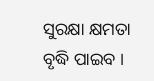ସୁରକ୍ଷା କ୍ଷମତା ବୃଦ୍ଧି ପାଇବ ।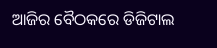ଆଜିର ବୈଠକରେ ଡିଜିଟାଲ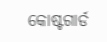କୋଷ୍ଟଗାର୍ଡ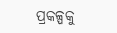ପ୍ରକଳ୍ପକୁ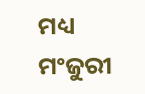ମଧ୍ୟ ମଂଜୁରୀ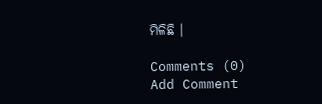ମିଳିଛି ।

Comments (0)
Add Comment